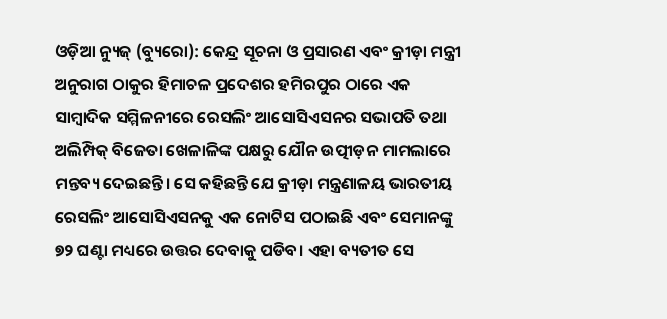ଓଡ଼ିଆ ନ୍ୟୁଜ୍ (ବ୍ୟୁରୋ): କେନ୍ଦ୍ର ସୂଚନା ଓ ପ୍ରସାରଣ ଏବଂ କ୍ରୀଡ଼ା ମନ୍ତ୍ରୀ ଅନୁରାଗ ଠାକୁର ହିମାଚଳ ପ୍ରଦେଶର ହମିରପୁର ଠାରେ ଏକ ସାମ୍ବାଦିକ ସମ୍ମିଳନୀରେ ରେସଲିଂ ଆସୋସିଏସନର ସଭାପତି ତଥା ଅଲିମ୍ପିକ୍ ବିଜେତା ଖେଳାଳିଙ୍କ ପକ୍ଷରୁ ଯୌନ ଉତ୍ପୀଡ଼ନ ମାମଲାରେ ମନ୍ତବ୍ୟ ଦେଇଛନ୍ତି। ସେ କହିଛନ୍ତି ଯେ କ୍ରୀଡ଼ା ମନ୍ତ୍ରଣାଳୟ ଭାରତୀୟ ରେସଲିଂ ଆସୋସିଏସନକୁ ଏକ ନୋଟିସ ପଠାଇଛି ଏବଂ ସେମାନଙ୍କୁ ୭୨ ଘଣ୍ଟା ମଧ୍ୟରେ ଉତ୍ତର ଦେବାକୁ ପଡିବ। ଏହା ବ୍ୟତୀତ ସେ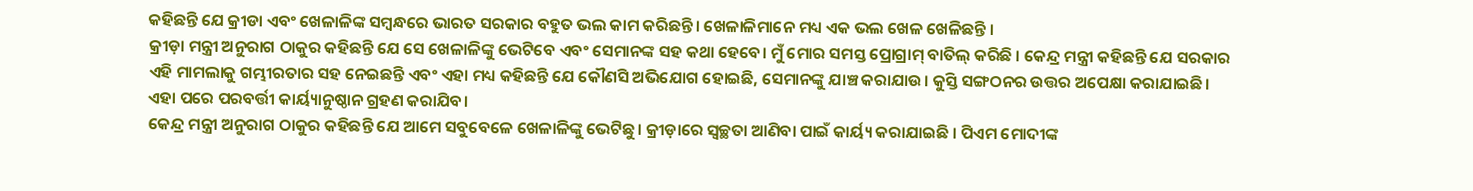କହିଛନ୍ତି ଯେ କ୍ରୀଡା ଏବଂ ଖେଳାଳିଙ୍କ ସମ୍ବନ୍ଧରେ ଭାରତ ସରକାର ବହୁତ ଭଲ କାମ କରିଛନ୍ତି। ଖେଳାଳିମାନେ ମଧ୍ୟ ଏକ ଭଲ ଖେଳ ଖେଳିଛନ୍ତି ।
କ୍ରୀଡ଼ା ମନ୍ତ୍ରୀ ଅନୁରାଗ ଠାକୁର କହିଛନ୍ତି ଯେ ସେ ଖେଳାଳିଙ୍କୁ ଭେଟିବେ ଏବଂ ସେମାନଙ୍କ ସହ କଥା ହେବେ। ମୁଁ ମୋର ସମସ୍ତ ପ୍ରୋଗ୍ରାମ୍ ବାତିଲ୍ କରିଛି । କେନ୍ଦ୍ର ମନ୍ତ୍ରୀ କହିଛନ୍ତି ଯେ ସରକାର ଏହି ମାମଲାକୁ ଗମ୍ଭୀରତାର ସହ ନେଇଛନ୍ତି ଏବଂ ଏହା ମଧ୍ୟ କହିଛନ୍ତି ଯେ କୌଣସି ଅଭିଯୋଗ ହୋଇଛି, ସେମାନଙ୍କୁ ଯାଞ୍ଚ କରାଯାଉ। କୁସ୍ତି ସଙ୍ଗଠନର ଉତ୍ତର ଅପେକ୍ଷା କରାଯାଇଛି। ଏହା ପରେ ପରବର୍ତ୍ତୀ କାର୍ୟ୍ୟାନୁଷ୍ଠାନ ଗ୍ରହଣ କରାଯିବ।
କେନ୍ଦ୍ର ମନ୍ତ୍ରୀ ଅନୁରାଗ ଠାକୁର କହିଛନ୍ତି ଯେ ଆମେ ସବୁବେଳେ ଖେଳାଳିଙ୍କୁ ଭେଟିଛୁ। କ୍ରୀଡ଼ାରେ ସ୍ୱଚ୍ଛତା ଆଣିବା ପାଇଁ କାର୍ୟ୍ୟ କରାଯାଇଛି । ପିଏମ ମୋଦୀଙ୍କ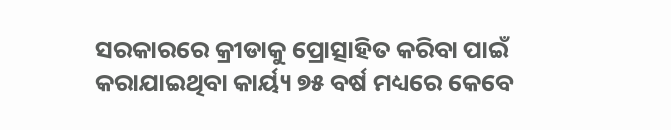ସରକାରରେ କ୍ରୀଡାକୁ ପ୍ରୋତ୍ସାହିତ କରିବା ପାଇଁ କରାଯାଇଥିବା କାର୍ୟ୍ୟ ୭୫ ବର୍ଷ ମଧ୍ୟରେ କେବେ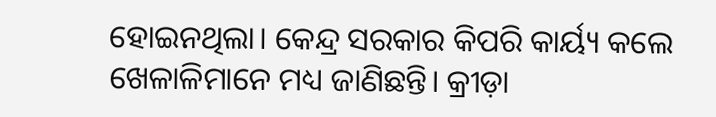ହୋଇନଥିଲା। କେନ୍ଦ୍ର ସରକାର କିପରି କାର୍ୟ୍ୟ କଲେ ଖେଳାଳିମାନେ ମଧ୍ୟ ଜାଣିଛନ୍ତି। କ୍ରୀଡ଼ା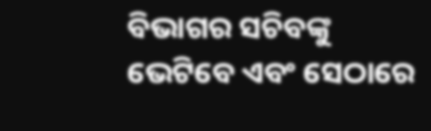ବିଭାଗର ସଚିବଙ୍କୁ ଭେଟିବେ ଏବଂ ସେଠାରେ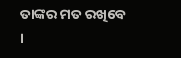ତାଙ୍କର ମତ ରଖିବେ ।